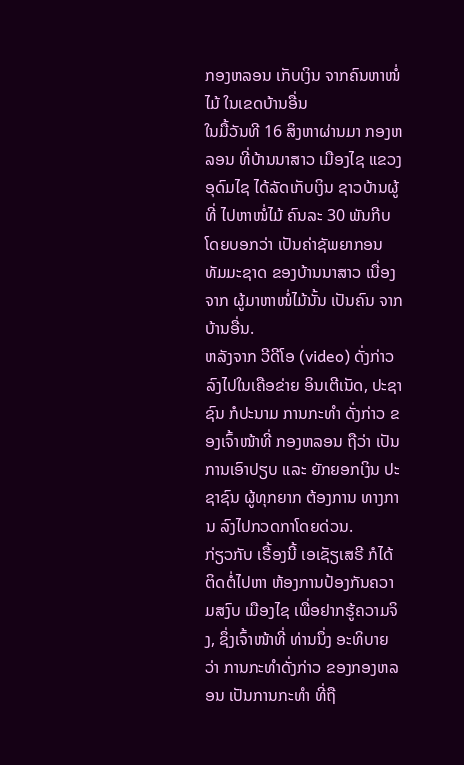ກອງຫລອນ ເກັບເງິນ ຈາກຄົນຫາໜໍ່ໄມ້ ໃນເຂດບ້ານອື່ນ
ໃນມື້ວັນທີ 16 ສິງຫາຜ່ານມາ ກອງຫລອນ ທີ່ບ້ານນາສາວ ເມືອງໄຊ ແຂວງອຸດົມໄຊ ໄດ້ລັດເກັບເງິນ ຊາວບ້ານຜູ້ທີ່ ໄປຫາໜໍ່ໄມ້ ຄົນລະ 30 ພັນກີບ ໂດຍບອກວ່າ ເປັນຄ່າຊັພຍາກອນ ທັມມະຊາດ ຂອງບ້ານນາສາວ ເນື່ອງຈາກ ຜູ້ມາຫາໜໍ່ໄມ້ນັ້ນ ເປັນຄົນ ຈາກບ້ານອື່ນ.
ຫລັງຈາກ ວີດີໂອ (video) ດັ່ງກ່າວ ລົງໄປໃນເຄືອຂ່າຍ ອິນເຕີເນັດ, ປະຊາຊົນ ກໍປະນາມ ການກະທຳ ດັ່ງກ່າວ ຂອງເຈົ້າໜ້າທີ່ ກອງຫລອນ ຖືວ່າ ເປັນການເອົາປຽບ ແລະ ຍັກຍອກເງິນ ປະຊາຊົນ ຜູ້ທຸກຍາກ ຕ້ອງການ ທາງການ ລົງໄປກວດກາໂດຍດ່ວນ.
ກ່ຽວກັບ ເຣື້ອງນີ້ ເອເຊັຽເສຣີ ກໍໄດ້ຕິດຕໍ່ໄປຫາ ຫ້ອງການປ້ອງກັນຄວາມສງົບ ເມືອງໄຊ ເພື່ອຢາກຮູ້ຄວາມຈິງ, ຊຶ່ງເຈົ້າໜ້າທີ່ ທ່ານນຶ່ງ ອະທິບາຍວ່າ ການກະທຳດັ່ງກ່າວ ຂອງກອງຫລອນ ເປັນການກະທຳ ທີ່ຖື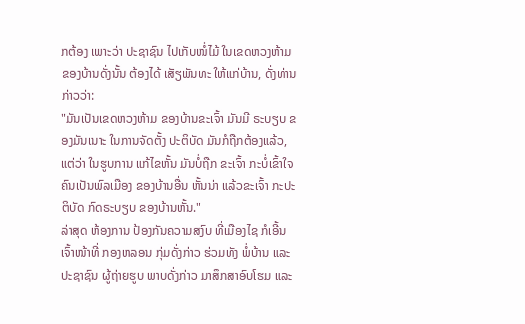ກຕ້ອງ ເພາະວ່າ ປະຊາຊົນ ໄປເກັບໜໍ່ໄມ້ ໃນເຂດຫວງຫ້າມ ຂອງບ້ານດັ່ງນັ້ນ ຕ້ອງໄດ້ ເສັຽພັນທະ ໃຫ້ແກ່ບ້ານ, ດັ່ງທ່ານກ່າວວ່າ:
"ມັນເປັນເຂດຫວງຫ້າມ ຂອງບ້ານຂະເຈົ້າ ມັນມີ ຣະບຽບ ຂອງມັນເນາະ ໃນການຈັດຕັ້ງ ປະຕິບັດ ມັນກໍຖືກຕ້ອງແລ້ວ, ແຕ່ວ່າ ໃນຮູບການ ແກ້ໄຂຫັ້ນ ມັນບໍ່ຖືກ ຂະເຈົ້າ ກະບໍ່ເຂົ້າໃຈ ຄົນເປັນພົລເມືອງ ຂອງບ້ານອື່ນ ຫັ້ນນ່າ ແລ້ວຂະເຈົ້າ ກະປະຕິບັດ ກົດຣະບຽບ ຂອງບ້ານຫັ້ນ."
ລ່າສຸດ ຫ້ອງການ ປ້ອງກັນຄວາມສງົບ ທີ່ເມືອງໄຊ ກໍເອີ້ນເຈົ້າໜ້າທີ່ ກອງຫລອນ ກຸ່ມດັ່ງກ່າວ ຮ່ວມທັງ ພໍ່ບ້ານ ແລະ ປະຊາຊົນ ຜູ້ຖ່າຍຮູບ ພາບດັ່ງກ່າວ ມາສຶກສາອົບໂຮມ ແລະ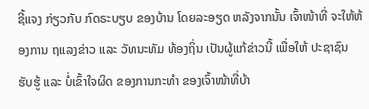ຊີ້ແຈງ ກ່ຽວກັບ ກົດຣະບຽບ ຂອງບ້ານ ໂດຍລະອຽດ ຫລັງຈາກນັ້ນ ເຈົ້າໜ້າທີ່ ຈະໃຫ້ຫ້ອງການ ຖແລງຂ່າວ ແລະ ວັທນະທັມ ທ້ອງຖິ່ນ ເປັນຜູ້ແກ້ຂ່າວນີ້ ເພື່ອໃຫ້ ປະຊາຊົນ ຮັບຮູ້ ແລະ ບໍ່ເຂົ້າໃຈຜິດ ຂອງການກະທຳ ຂອງເຈົ້າໜ້າທີ່ບ້າ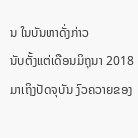ນ ໃນບັນຫາດັ່ງກ່າວ
ນັບຕັ້ງແຕ່ເດືອນມິຖຸນາ 2018 ມາເຖິງປັດຈຸບັນ ງົວຄວາຍຂອງ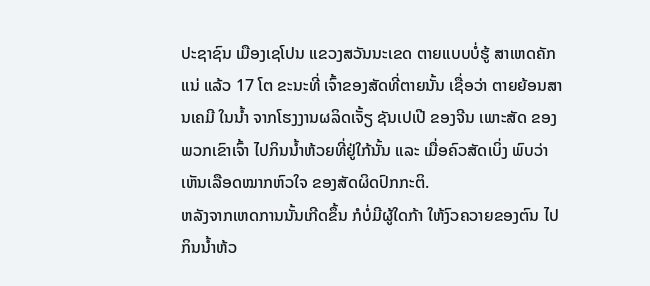ປະຊາຊົນ ເມືອງເຊໂປນ ແຂວງສວັນນະເຂດ ຕາຍແບບບໍ່ຮູ້ ສາເຫດຄັກແນ່ ແລ້ວ 17 ໂຕ ຂະນະທີ່ ເຈົ້າຂອງສັດທີ່ຕາຍນັ້ນ ເຊື່ອວ່າ ຕາຍຍ້ອນສານເຄມີ ໃນນໍ້າ ຈາກໂຮງງານຜລິດເຈັ້ຽ ຊັນເປເປີ ຂອງຈີນ ເພາະສັດ ຂອງພວກເຂົາເຈົ້າ ໄປກິນນໍ້າຫ້ວຍທີ່ຢູ່ໃກ້ນັ້ນ ແລະ ເມື່ອຄົວສັດເບິ່ງ ພົບວ່າ ເຫັນເລືອດໝາກຫົວໃຈ ຂອງສັດຜິດປົກກະຕິ.
ຫລັງຈາກເຫດການນັ້ນເກີດຂຶ້ນ ກໍບໍ່ມີຜູ້ໃດກ້າ ໃຫ້ງົວຄວາຍຂອງຕົນ ໄປກິນນໍ້າຫ້ວ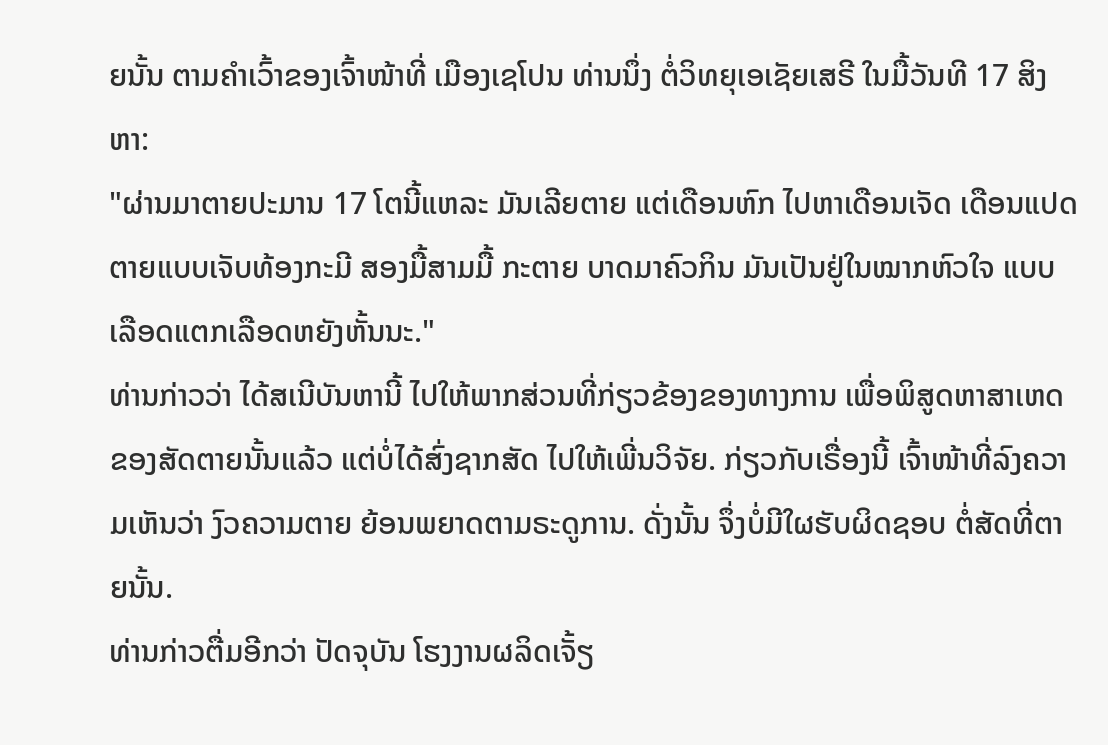ຍນັ້ນ ຕາມຄໍາເວົ້າຂອງເຈົ້າໜ້າທີ່ ເມືອງເຊໂປນ ທ່ານນຶ່ງ ຕໍ່ວິທຍຸເອເຊັຍເສຣີ ໃນມື້ວັນທີ 17 ສິງຫາ:
"ຜ່ານມາຕາຍປະມານ 17 ໂຕນີ້ແຫລະ ມັນເລີຍຕາຍ ແຕ່ເດືອນຫົກ ໄປຫາເດືອນເຈັດ ເດືອນແປດ ຕາຍແບບເຈັບທ້ອງກະມີ ສອງມື້ສາມມື້ ກະຕາຍ ບາດມາຄົວກິນ ມັນເປັນຢູ່ໃນໝາກຫົວໃຈ ແບບເລືອດແຕກເລືອດຫຍັງຫັ້ນນະ."
ທ່ານກ່າວວ່າ ໄດ້ສເນີບັນຫານີ້ ໄປໃຫ້ພາກສ່ວນທີ່ກ່ຽວຂ້ອງຂອງທາງການ ເພື່ອພິສູດຫາສາເຫດຂອງສັດຕາຍນັ້ນແລ້ວ ແຕ່ບໍ່ໄດ້ສົ່ງຊາກສັດ ໄປໃຫ້ເພີ່ນວິຈັຍ. ກ່ຽວກັບເຣື່ອງນີ້ ເຈົ້າໜ້າທີ່ລົງຄວາມເຫັນວ່າ ງົວຄວາມຕາຍ ຍ້ອນພຍາດຕາມຣະດູການ. ດັ່ງນັ້ນ ຈຶ່ງບໍ່ມີໃຜຮັບຜິດຊອບ ຕໍ່ສັດທີ່ຕາຍນັ້ນ.
ທ່ານກ່າວຕື່ມອີກວ່າ ປັດຈຸບັນ ໂຮງງານຜລິດເຈັ້ຽ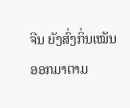ຈີນ ຍັງສົ່ງກິ່ນເໝັນ ອອກມາຕາມ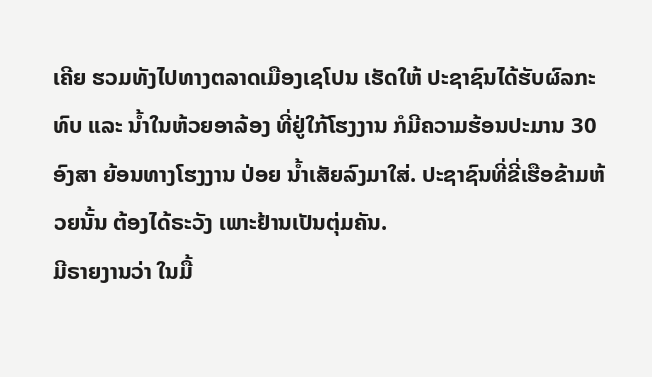ເຄີຍ ຮວມທັງໄປທາງຕລາດເມືອງເຊໂປນ ເຮັດໃຫ້ ປະຊາຊົນໄດ້ຮັບຜົລກະທົບ ແລະ ນໍ້າໃນຫ້ວຍອາລ້ອງ ທີ່ຢູ່ໃກ້ໂຮງງານ ກໍມີຄວາມຮ້ອນປະມານ 30 ອົງສາ ຍ້ອນທາງໂຮງງານ ປ່ອຍ ນໍ້າເສັຍລົງມາໃສ່. ປະຊາຊົນທີ່ຂີ່ເຮືອຂ້າມຫ້ວຍນັ້ນ ຕ້ອງໄດ້ຣະວັງ ເພາະຢ້ານເປັນຕຸ່ມຄັນ.
ມີຣາຍງານວ່າ ໃນມື້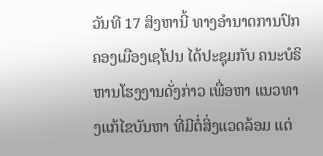ວັນທີ 17 ສິງຫານີ້ ທາງອໍານາດການປົກຄອງເມືອງເຊໂປນ ໄດ້ປະຊຸມກັບ ຄນະບໍຣິຫານໂຮງງານດັ່ງກ່າວ ເພື່ອຫາ ແນວທາງແກ້ໄຂບັນຫາ ທີ່ມີຕໍ່ສິ່ງແວດລ້ອມ ແຕ່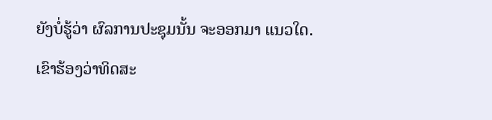ຍັງບໍ່ຮູ້ວ່າ ຜົລການປະຊຸມນັ້ນ ຈະອອກມາ ແນວໃດ.
ເຂົາຮ້ອງວ່າທິດສະ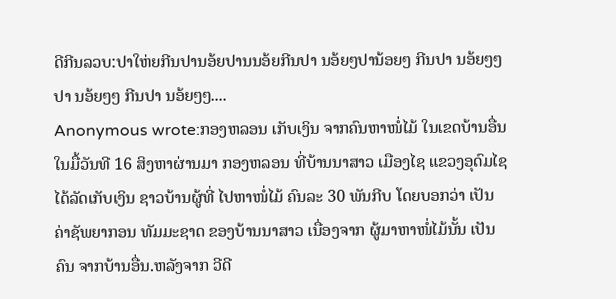ດີກີນລວບ:ປາໃຫ່ຍກີນປານອ້ຍປານນອ້ຍກີນປາ ນອ້ຍໆປານ້ອຍໆ ກີນປາ ນອ້ຍໆໆປາ ນອ້ຍໆໆ ກີນປາ ນອ້ຍໆໆ....
Anonymous wrote:ກອງຫລອນ ເກັບເງິນ ຈາກຄົນຫາໜໍ່ໄມ້ ໃນເຂດບ້ານອື່ນ ໃນມື້ວັນທີ 16 ສິງຫາຜ່ານມາ ກອງຫລອນ ທີ່ບ້ານນາສາວ ເມືອງໄຊ ແຂວງອຸດົມໄຊ ໄດ້ລັດເກັບເງິນ ຊາວບ້ານຜູ້ທີ່ ໄປຫາໜໍ່ໄມ້ ຄົນລະ 30 ພັນກີບ ໂດຍບອກວ່າ ເປັນຄ່າຊັພຍາກອນ ທັມມະຊາດ ຂອງບ້ານນາສາວ ເນື່ອງຈາກ ຜູ້ມາຫາໜໍ່ໄມ້ນັ້ນ ເປັນຄົນ ຈາກບ້ານອື່ນ.ຫລັງຈາກ ວີດີ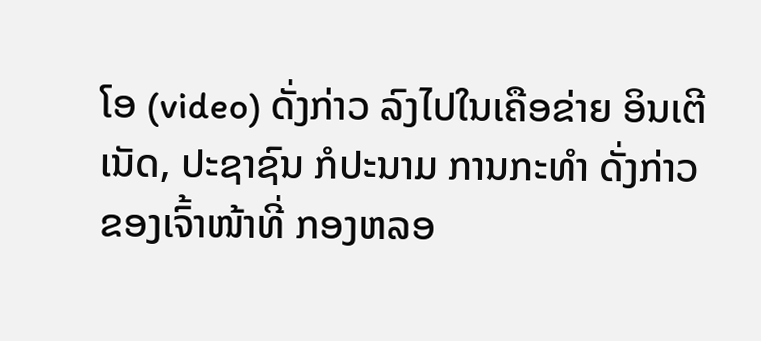ໂອ (video) ດັ່ງກ່າວ ລົງໄປໃນເຄືອຂ່າຍ ອິນເຕີເນັດ, ປະຊາຊົນ ກໍປະນາມ ການກະທຳ ດັ່ງກ່າວ ຂອງເຈົ້າໜ້າທີ່ ກອງຫລອ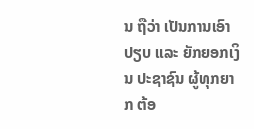ນ ຖືວ່າ ເປັນການເອົາປຽບ ແລະ ຍັກຍອກເງິນ ປະຊາຊົນ ຜູ້ທຸກຍາກ ຕ້ອ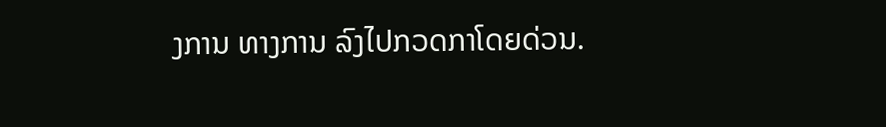ງການ ທາງການ ລົງໄປກວດກາໂດຍດ່ວນ.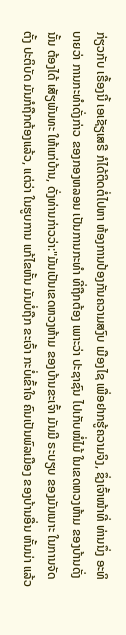ກ່ຽວກັບ ເຣື້ອງນີ້ ເອເຊັຽເສຣີ ກໍໄດ້ຕິດຕໍ່ໄປຫາ ຫ້ອງການປ້ອງກັນຄວາມສງົບ ເມືອງໄຊ ເພື່ອຢາກຮູ້ຄວາມຈິງ, ຊຶ່ງເຈົ້າໜ້າທີ່ ທ່ານນຶ່ງ ອະທິບາຍວ່າ ການກະທຳດັ່ງກ່າວ ຂອງກອງຫລອນ ເປັນການກະທຳ ທີ່ຖືກຕ້ອງ ເພາະວ່າ ປະຊາຊົນ ໄປເກັບໜໍ່ໄມ້ ໃນເຂດຫວງຫ້າມ ຂອງບ້ານດັ່ງນັ້ນ ຕ້ອງໄດ້ ເສັຽພັນທະ ໃຫ້ແກ່ບ້ານ, ດັ່ງທ່ານກ່າວວ່າ:"ມັນເປັນເຂດຫວງຫ້າມ ຂອງບ້ານຂະເຈົ້າ ມັນມີ ຣະບຽບ ຂອງມັນເນາະ ໃນການຈັດຕັ້ງ ປະຕິບັດ ມັນກໍຖືກຕ້ອງແລ້ວ, ແຕ່ວ່າ ໃນຮູບການ ແກ້ໄຂຫັ້ນ ມັນບໍ່ຖືກ ຂະເຈົ້າ ກະບໍ່ເຂົ້າໃຈ ຄົນເປັນພົລເມືອງ ຂອງບ້ານອື່ນ ຫັ້ນນ່າ ແລ້ວ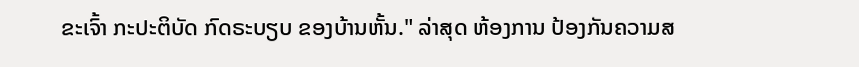ຂະເຈົ້າ ກະປະຕິບັດ ກົດຣະບຽບ ຂອງບ້ານຫັ້ນ." ລ່າສຸດ ຫ້ອງການ ປ້ອງກັນຄວາມສ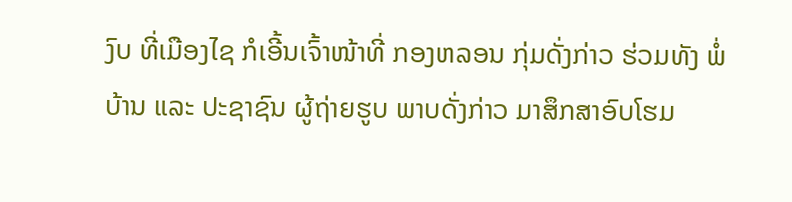ງົບ ທີ່ເມືອງໄຊ ກໍເອີ້ນເຈົ້າໜ້າທີ່ ກອງຫລອນ ກຸ່ມດັ່ງກ່າວ ຮ່ວມທັງ ພໍ່ບ້ານ ແລະ ປະຊາຊົນ ຜູ້ຖ່າຍຮູບ ພາບດັ່ງກ່າວ ມາສຶກສາອົບໂຮມ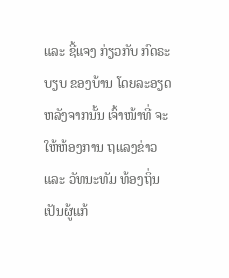ແລະ ຊີ້ແຈງ ກ່ຽວກັບ ກົດຣະບຽບ ຂອງບ້ານ ໂດຍລະອຽດ ຫລັງຈາກນັ້ນ ເຈົ້າໜ້າທີ່ ຈະໃຫ້ຫ້ອງການ ຖແລງຂ່າວ ແລະ ວັທນະທັມ ທ້ອງຖິ່ນ ເປັນຜູ້ແກ້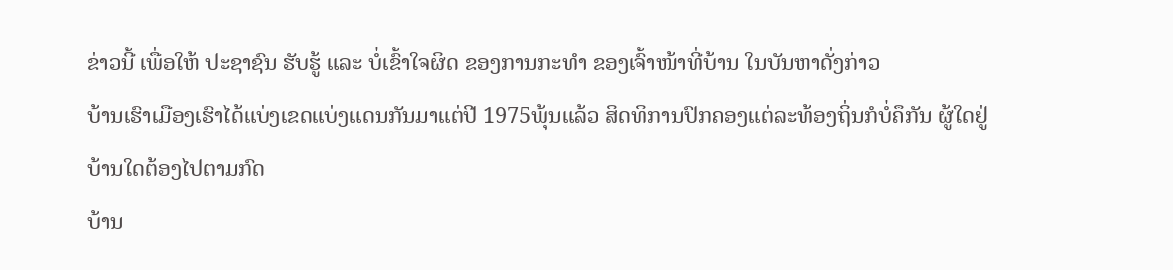ຂ່າວນີ້ ເພື່ອໃຫ້ ປະຊາຊົນ ຮັບຮູ້ ແລະ ບໍ່ເຂົ້າໃຈຜິດ ຂອງການກະທຳ ຂອງເຈົ້າໜ້າທີ່ບ້ານ ໃນບັນຫາດັ່ງກ່າວ
ບ້ານເຮົາເມືອງເຮົາໄດ້ແບ່ງເຂດແບ່ງແດນກັນມາແຕ່ປີ 1975ພຸ້ນແລ້ວ ສິດທິການປົກຄອງແຕ່ລະທ້ອງຖິ່ນກໍບໍ່ຄຶກັນ ຜູ້ໃດຢູ່ບ້ານໃດຕ້ອງໄປຕາມກົດ
ບ້ານ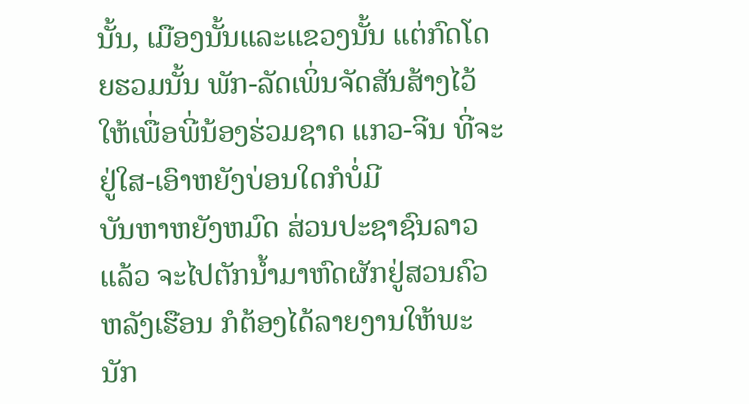ນັ້ນ, ເມືອງນັ້ນແລະແຂວງນັ້ນ ແຕ່ກົດໂດຍຮວມນັ້ນ ພັກ-ລັດເພິ່ນຈັດສັນສ້າງໄວ້ໃຫ້ເພື່ອພີ່ນ້ອງຮ່ວມຊາດ ແກວ-ຈີນ ທີ່ຈະຢູ່ໃສ-ເອົາຫຍັງບ່ອນໃດກໍບໍ່ມີ
ບັນຫາຫຍັງຫມົດ ສ່ວນປະຊາຊົນລາວແລ້ວ ຈະໄປຕັກນ້ຳມາຫົດຜັກຢູ່ສວນຄົວຫລັງເຮືອນ ກໍຕ້ອງໄດ້ລາຍງານໃຫ້ພະນັກ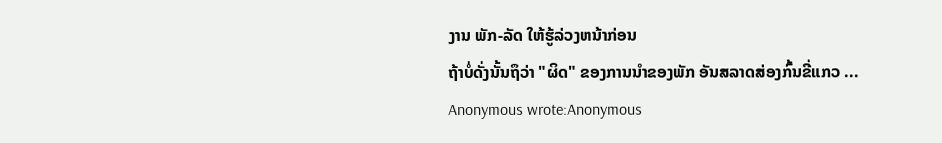ງານ ພັກ-ລັດ ໃຫ້ຮູ້ລ່ວງຫນ້າກ່ອນ
ຖ້າບໍ່ດັ່ງນັ້ນຖຶວ່າ "ຜິດ" ຂອງການນຳຂອງພັກ ອັນສລາດສ່ອງກົ້ນຂີ່ແກວ ...
Anonymous wrote:Anonymous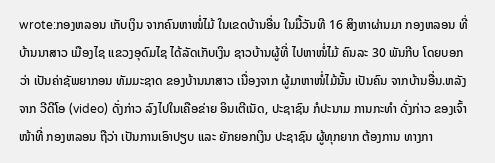wrote:ກອງຫລອນ ເກັບເງິນ ຈາກຄົນຫາໜໍ່ໄມ້ ໃນເຂດບ້ານອື່ນ ໃນມື້ວັນທີ 16 ສິງຫາຜ່ານມາ ກອງຫລອນ ທີ່ບ້ານນາສາວ ເມືອງໄຊ ແຂວງອຸດົມໄຊ ໄດ້ລັດເກັບເງິນ ຊາວບ້ານຜູ້ທີ່ ໄປຫາໜໍ່ໄມ້ ຄົນລະ 30 ພັນກີບ ໂດຍບອກວ່າ ເປັນຄ່າຊັພຍາກອນ ທັມມະຊາດ ຂອງບ້ານນາສາວ ເນື່ອງຈາກ ຜູ້ມາຫາໜໍ່ໄມ້ນັ້ນ ເປັນຄົນ ຈາກບ້ານອື່ນ.ຫລັງຈາກ ວີດີໂອ (video) ດັ່ງກ່າວ ລົງໄປໃນເຄືອຂ່າຍ ອິນເຕີເນັດ, ປະຊາຊົນ ກໍປະນາມ ການກະທຳ ດັ່ງກ່າວ ຂອງເຈົ້າໜ້າທີ່ ກອງຫລອນ ຖືວ່າ ເປັນການເອົາປຽບ ແລະ ຍັກຍອກເງິນ ປະຊາຊົນ ຜູ້ທຸກຍາກ ຕ້ອງການ ທາງກາ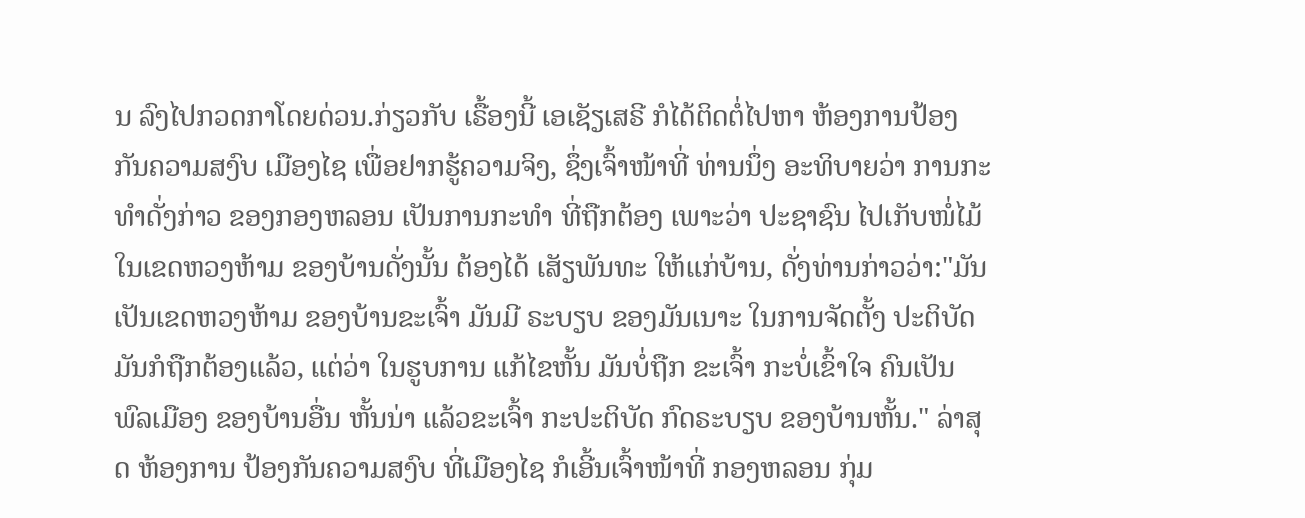ນ ລົງໄປກວດກາໂດຍດ່ວນ.ກ່ຽວກັບ ເຣື້ອງນີ້ ເອເຊັຽເສຣີ ກໍໄດ້ຕິດຕໍ່ໄປຫາ ຫ້ອງການປ້ອງກັນຄວາມສງົບ ເມືອງໄຊ ເພື່ອຢາກຮູ້ຄວາມຈິງ, ຊຶ່ງເຈົ້າໜ້າທີ່ ທ່ານນຶ່ງ ອະທິບາຍວ່າ ການກະທຳດັ່ງກ່າວ ຂອງກອງຫລອນ ເປັນການກະທຳ ທີ່ຖືກຕ້ອງ ເພາະວ່າ ປະຊາຊົນ ໄປເກັບໜໍ່ໄມ້ ໃນເຂດຫວງຫ້າມ ຂອງບ້ານດັ່ງນັ້ນ ຕ້ອງໄດ້ ເສັຽພັນທະ ໃຫ້ແກ່ບ້ານ, ດັ່ງທ່ານກ່າວວ່າ:"ມັນເປັນເຂດຫວງຫ້າມ ຂອງບ້ານຂະເຈົ້າ ມັນມີ ຣະບຽບ ຂອງມັນເນາະ ໃນການຈັດຕັ້ງ ປະຕິບັດ ມັນກໍຖືກຕ້ອງແລ້ວ, ແຕ່ວ່າ ໃນຮູບການ ແກ້ໄຂຫັ້ນ ມັນບໍ່ຖືກ ຂະເຈົ້າ ກະບໍ່ເຂົ້າໃຈ ຄົນເປັນພົລເມືອງ ຂອງບ້ານອື່ນ ຫັ້ນນ່າ ແລ້ວຂະເຈົ້າ ກະປະຕິບັດ ກົດຣະບຽບ ຂອງບ້ານຫັ້ນ." ລ່າສຸດ ຫ້ອງການ ປ້ອງກັນຄວາມສງົບ ທີ່ເມືອງໄຊ ກໍເອີ້ນເຈົ້າໜ້າທີ່ ກອງຫລອນ ກຸ່ມ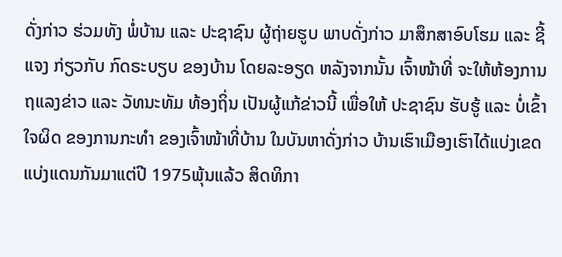ດັ່ງກ່າວ ຮ່ວມທັງ ພໍ່ບ້ານ ແລະ ປະຊາຊົນ ຜູ້ຖ່າຍຮູບ ພາບດັ່ງກ່າວ ມາສຶກສາອົບໂຮມ ແລະ ຊີ້ແຈງ ກ່ຽວກັບ ກົດຣະບຽບ ຂອງບ້ານ ໂດຍລະອຽດ ຫລັງຈາກນັ້ນ ເຈົ້າໜ້າທີ່ ຈະໃຫ້ຫ້ອງການ ຖແລງຂ່າວ ແລະ ວັທນະທັມ ທ້ອງຖິ່ນ ເປັນຜູ້ແກ້ຂ່າວນີ້ ເພື່ອໃຫ້ ປະຊາຊົນ ຮັບຮູ້ ແລະ ບໍ່ເຂົ້າໃຈຜິດ ຂອງການກະທຳ ຂອງເຈົ້າໜ້າທີ່ບ້ານ ໃນບັນຫາດັ່ງກ່າວ ບ້ານເຮົາເມືອງເຮົາໄດ້ແບ່ງເຂດແບ່ງແດນກັນມາແຕ່ປີ 1975ພຸ້ນແລ້ວ ສິດທິກາ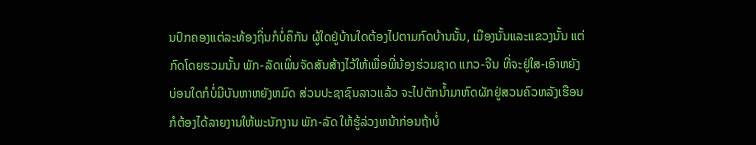ນປົກຄອງແຕ່ລະທ້ອງຖິ່ນກໍບໍ່ຄຶກັນ ຜູ້ໃດຢູ່ບ້ານໃດຕ້ອງໄປຕາມກົດບ້ານນັ້ນ, ເມືອງນັ້ນແລະແຂວງນັ້ນ ແຕ່ກົດໂດຍຮວມນັ້ນ ພັກ-ລັດເພິ່ນຈັດສັນສ້າງໄວ້ໃຫ້ເພື່ອພີ່ນ້ອງຮ່ວມຊາດ ແກວ-ຈີນ ທີ່ຈະຢູ່ໃສ-ເອົາຫຍັງບ່ອນໃດກໍບໍ່ມີບັນຫາຫຍັງຫມົດ ສ່ວນປະຊາຊົນລາວແລ້ວ ຈະໄປຕັກນ້ຳມາຫົດຜັກຢູ່ສວນຄົວຫລັງເຮືອນ ກໍຕ້ອງໄດ້ລາຍງານໃຫ້ພະນັກງານ ພັກ-ລັດ ໃຫ້ຮູ້ລ່ວງຫນ້າກ່ອນຖ້າບໍ່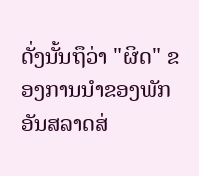ດັ່ງນັ້ນຖຶວ່າ "ຜິດ" ຂອງການນຳຂອງພັກ ອັນສລາດສ່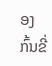ອງກົ້ນຂີ່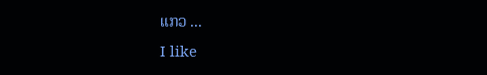ແກວ ...
I like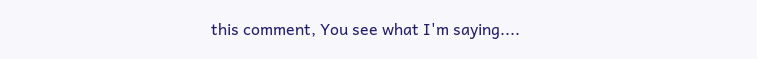this comment, You see what I'm saying....